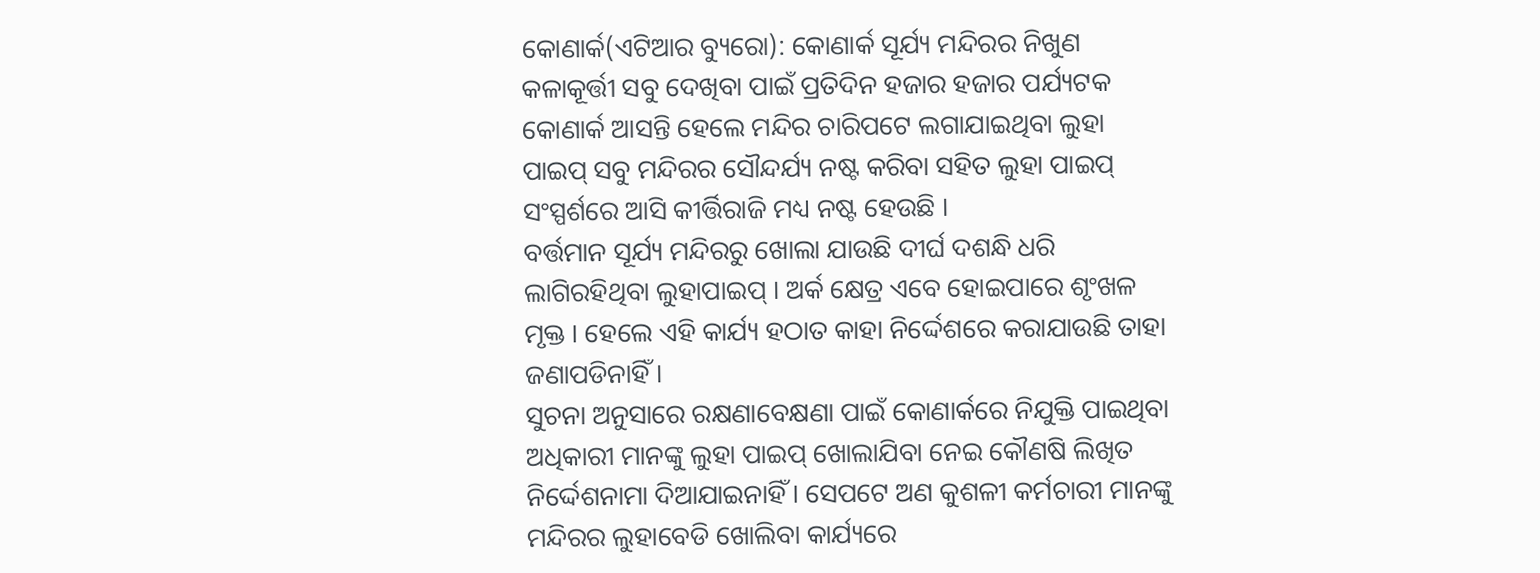କୋଣାର୍କ(ଏଟିଆର ବ୍ୟୁରୋ): କୋଣାର୍କ ସୂର୍ଯ୍ୟ ମନ୍ଦିରର ନିଖୁଣ କଳାକୂର୍ତ୍ତୀ ସବୁ ଦେଖିବା ପାଇଁ ପ୍ରତିଦିନ ହଜାର ହଜାର ପର୍ଯ୍ୟଟକ କୋଣାର୍କ ଆସନ୍ତି ହେଲେ ମନ୍ଦିର ଚାରିପଟେ ଲଗାଯାଇଥିବା ଲୁହା ପାଇପ୍ ସବୁ ମନ୍ଦିରର ସୌନ୍ଦର୍ଯ୍ୟ ନଷ୍ଟ କରିବା ସହିତ ଲୁହା ପାଇପ୍ ସଂସ୍ପର୍ଶରେ ଆସି କୀର୍ତ୍ତିରାଜି ମଧ୍ୟ ନଷ୍ଟ ହେଉଛି ।
ବର୍ତ୍ତମାନ ସୂର୍ଯ୍ୟ ମନ୍ଦିରରୁ ଖୋଲା ଯାଉଛି ଦୀର୍ଘ ଦଶନ୍ଧି ଧରି ଲାଗିରହିଥିବା ଲୁହାପାଇପ୍ । ଅର୍କ କ୍ଷେତ୍ର ଏବେ ହୋଇପାରେ ଶୃଂଖଳ ମୃକ୍ତ । ହେଲେ ଏହି କାର୍ଯ୍ୟ ହଠାତ କାହା ନିର୍ଦ୍ଦେଶରେ କରାଯାଉଛି ତାହା ଜଣାପଡିନାହିଁ ।
ସୁଚନା ଅନୁସାରେ ରକ୍ଷଣାବେକ୍ଷଣା ପାଇଁ କୋଣାର୍କରେ ନିଯୁକ୍ତି ପାଇଥିବା ଅଧିକାରୀ ମାନଙ୍କୁ ଲୁହା ପାଇପ୍ ଖୋଲାଯିବା ନେଇ କୌଣଷି ଲିଖିତ ନିର୍ଦ୍ଦେଶନାମା ଦିଆଯାଇନାହିଁ । ସେପଟେ ଅଣ କୁଶଳୀ କର୍ମଚାରୀ ମାନଙ୍କୁ ମନ୍ଦିରର ଲୁହାବେଡି ଖୋଲିବା କାର୍ଯ୍ୟରେ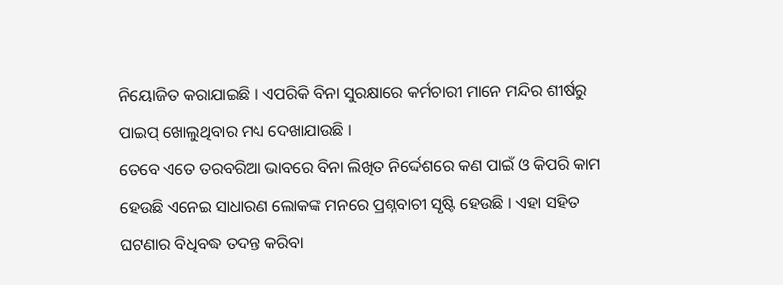ନିୟୋଜିତ କରାଯାଇଛି । ଏପରିକି ବିନା ସୁରକ୍ଷାରେ କର୍ମଚାରୀ ମାନେ ମନ୍ଦିର ଶୀର୍ଷରୁ ପାଇପ୍ ଖୋଲୁଥିବାର ମଧ୍ୟ ଦେଖାଯାଉଛି ।
ତେବେ ଏତେ ତରବରିଆ ଭାବରେ ବିନା ଲିଖିତ ନିର୍ଦ୍ଦେଶରେ କଣ ପାଇଁ ଓ କିପରି କାମ ହେଉଛି ଏନେଇ ସାଧାରଣ ଲୋକଙ୍କ ମନରେ ପ୍ରଶ୍ନବାଚୀ ସୃଷ୍ଟି ହେଉଛି । ଏହା ସହିତ ଘଟଣାର ବିଧିବଦ୍ଧ ତଦନ୍ତ କରିବା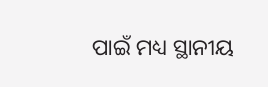ପାଇଁ ମଧ୍ୟ ସ୍ଥାନୀୟ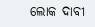ଲୋକ ଦାବୀ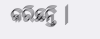କରିଛନ୍ତି ।